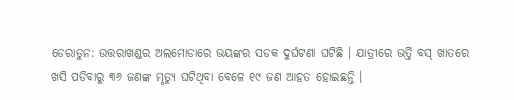ଡେରାଡୁନ: ଉତ୍ତରାଖଣ୍ଡର ଅଲମୋଡାରେ ଭୟଙ୍କର ସଡକ ଦୁର୍ଘଟଣା ଘଟିଛି । ଯାତ୍ରୀରେ ଭର୍ତ୍ତି ବସ୍ ଖାତରେ ଖସି ପଡିବାରୁ ୩୬ ଜଣଙ୍କ ମୃତ୍ୟୁ ଘଟିଥିବା ବେଳେ ୧୯ ଜଣ ଆହତ ହୋଇଛନ୍ତି ।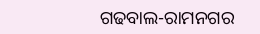ଗଢବାଲ-ରାମନଗର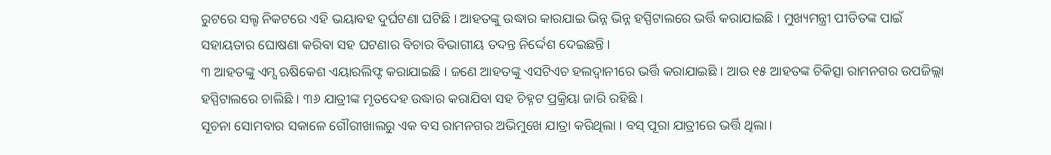ରୁଟରେ ସଲ୍ଟ ନିକଟରେ ଏହି ଭୟାବହ ଦୁର୍ଘଟଣା ଘଟିଛି । ଆହତଙ୍କୁ ଉଦ୍ଧାର କାରଯାଇ ଭିନ୍ନ ଭିନ୍ନ ହସ୍ପିଟାଲରେ ଭର୍ତ୍ତି କରାଯାଇଛି । ମୁଖ୍ୟମନ୍ତ୍ରୀ ପୀଡିତଙ୍କ ପାଇଁ ସହାୟତାର ଘୋଷଣା କରିବା ସହ ଘଟଣାର ବିଚାର ବିଭାଗୀୟ ତଦନ୍ତ ନିର୍ଦ୍ଦେଶ ଦେଇଛନ୍ତି ।
୩ ଆହତଙ୍କୁ ଏମ୍ସ ଋଷିକେଶ ଏୟାରଲିଫ୍ଟ କରାଯାଇଛି । ଜଣେ ଆହତଙ୍କୁ ଏସଟିଏଚ ହଲଦ୍ୱାନୀରେ ଭର୍ତ୍ତି କରାଯାଇଛି । ଆଉ ୧୫ ଆହତଙ୍କ ଚିକିତ୍ସା ରାମନଗର ଉପଜିଲ୍ଲା ହସ୍ପିଟାଲରେ ଚାଲିଛି । ୩୬ ଯାତ୍ରୀଙ୍କ ମୃତଦେହ ଉଦ୍ଧାର କରାଯିବା ସହ ଚିହ୍ନଟ ପ୍ରକ୍ରିୟା ଜାରି ରହିଛି ।
ସୂଚନା ସୋମବାର ସକାଳେ ଗୌରୀଖାଲରୁ ଏକ ବସ ରାମନଗର ଅଭିମୁଖେ ଯାତ୍ରା କରିଥିଲା । ବସ୍ ପୂରା ଯାତ୍ରୀରେ ଭର୍ତ୍ତି ଥିଲା ।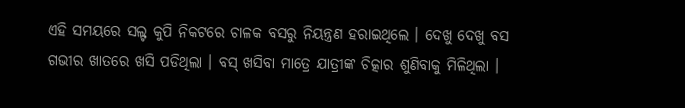ଏହି ସମୟରେ ସଲ୍ଟ କୁପି ନିକଟରେ ଚାଳକ ବସରୁ ନିୟନ୍ତ୍ରଣ ହରାଇଥିଲେ । ଦେଖୁ ଦେଖୁ ବସ ଗଭୀର ଖାତରେ ଖସି ପଡିଥିଲା । ବସ୍ ଖସିବା ମାତ୍ରେ ଯାତ୍ରୀଙ୍କ ଚିତ୍କାର ଶୁଣିବାକୁ ମିଳିଥିଲା ।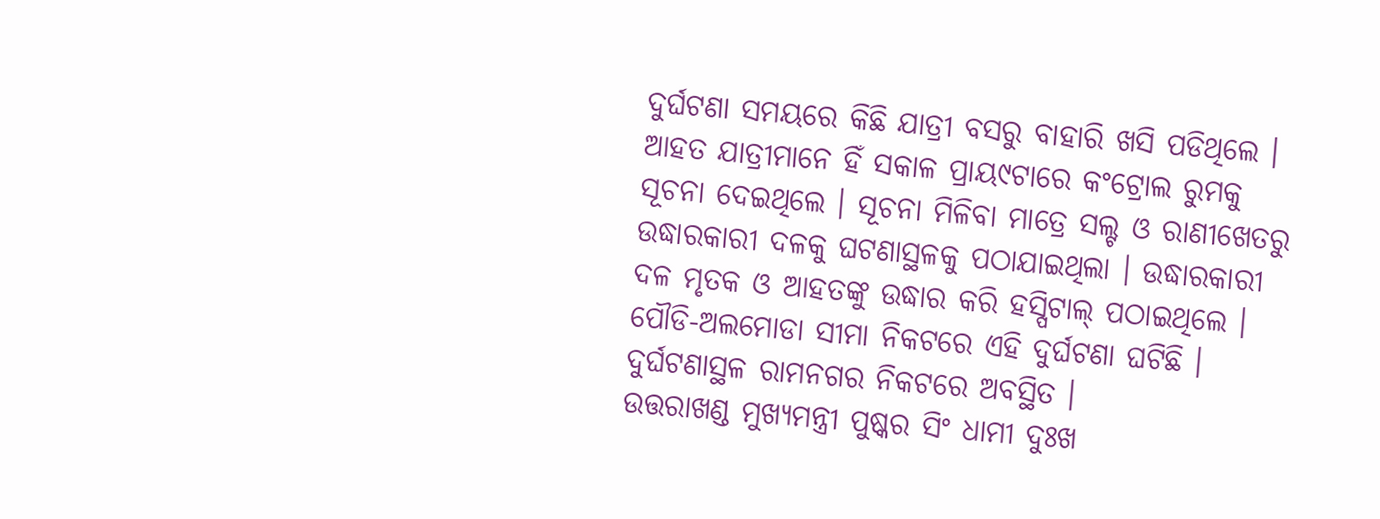ଦୁର୍ଘଟଣା ସମୟରେ କିଛି ଯାତ୍ରୀ ବସରୁ ବାହାରି ଖସି ପଡିଥିଲେ । ଆହତ ଯାତ୍ରୀମାନେ ହିଁ ସକାଳ ପ୍ରାୟ୯ଟାରେ କଂଟ୍ରୋଲ ରୁମକୁ ସୂଚନା ଦେଇଥିଲେ । ସୂଚନା ମିଳିବା ମାତ୍ରେ ସଲ୍ଟ ଓ ରାଣୀଖେତରୁ ଉଦ୍ଧାରକାରୀ ଦଳକୁ ଘଟଣାସ୍ଥଳକୁ ପଠାଯାଇଥିଲା । ଉଦ୍ଧାରକାରୀ ଦଳ ମୃତକ ଓ ଆହତଙ୍କୁ ଉଦ୍ଧାର କରି ହସ୍ପିଟାଲ୍ ପଠାଇଥିଲେ । ପୌଡି-ଅଲମୋଡା ସୀମା ନିକଟରେ ଏହି ଦୁର୍ଘଟଣା ଘଟିଛି । ଦୁର୍ଘଟଣାସ୍ଥଳ ରାମନଗର ନିକଟରେ ଅବସ୍ଥିତ ।
ଉତ୍ତରାଖଣ୍ଡ ମୁଖ୍ୟମନ୍ତ୍ରୀ ପୁଷ୍କର ସିଂ ଧାମୀ ଦୁଃଖ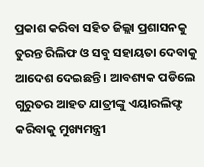ପ୍ରକାଶ କରିବା ସହିତ ଜିଲ୍ଲା ପ୍ରଶାସନକୁ ତୁରନ୍ତ ରିଲିଫ ଓ ସବୁ ସହାୟତା ଦେବାକୁ ଆଦେଶ ଦେଇଛନ୍ତି । ଆବଶ୍ୟକ ପଡିଲେ ଗୁରୁତର ଆହତ ଯାତ୍ରୀଙ୍କୁ ଏୟାରଲିଫ୍ଟ କରିବାକୁ ମୁଖ୍ୟମନ୍ତ୍ରୀ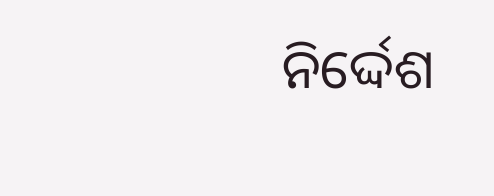ନିର୍ଦ୍ଦେଶ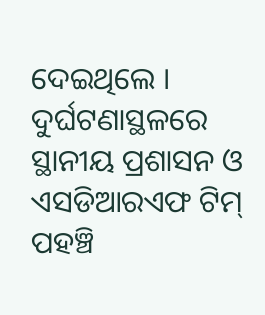ଦେଇଥିଲେ । ଦୁର୍ଘଟଣାସ୍ଥଳରେ ସ୍ଥାନୀୟ ପ୍ରଶାସନ ଓ ଏସଡିଆରଏଫ ଟିମ୍ ପହଞ୍ଚି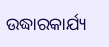ଉଦ୍ଧାରକାର୍ଯ୍ୟ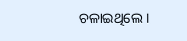ଚଳାଇଥିଲେ ।